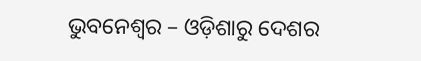ଭୁବନେଶ୍ୱର – ଓଡ଼ିଶାରୁ ଦେଶର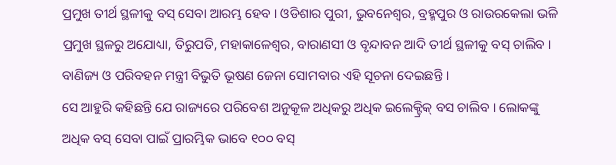ପ୍ରମୁଖ ତୀର୍ଥ ସ୍ଥଳୀକୁ ବସ୍ ସେବା ଆରମ୍ଭ ହେବ । ଓଡିଶାର ପୁରୀ, ଭୁବନେଶ୍ୱର, ବ୍ରହ୍ମପୁର ଓ ରାଉରକେଲା ଭଳି ପ୍ରମୁଖ ସ୍ଥଳରୁ ଅଯୋଧ୍ୟା, ତିରୁପତି, ମହାକାଳେଶ୍ୱର, ବାରାଣସୀ ଓ ବୃନ୍ଦାବନ ଆଦି ତୀର୍ଥ ସ୍ଥଳୀକୁ ବସ୍ ଚାଲିବ । ବାଣିଜ୍ୟ ଓ ପରିବହନ ମନ୍ତ୍ରୀ ବିଭୁତି ଭୂଷଣ ଜେନା ସୋମବାର ଏହି ସୂଚନା ଦେଇଛନ୍ତି ।
ସେ ଆହୁରି କହିଛନ୍ତି ଯେ ରାଜ୍ୟରେ ପରିବେଶ ଅନୁକୂଳ ଅଧିକରୁ ଅଧିକ ଇଲେକ୍ଟ୍ରିକ୍ ବସ ଚାଲିବ । ଲୋକଙ୍କୁ ଅଧିକ ବସ୍ ସେବା ପାଇଁ ପ୍ରାରମ୍ଭିକ ଭାବେ ୧୦୦ ବସ୍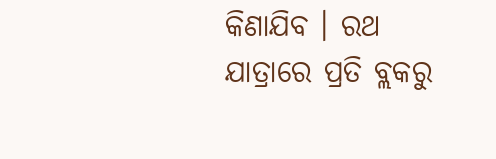କିଣାଯିବ । ରଥ ଯାତ୍ରାରେ ପ୍ରତି ବ୍ଲକରୁ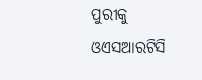ପୁରୀକୁ ଓଏସଆରଟିସି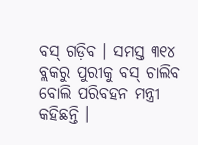ବସ୍ ଗଡ଼ିବ । ସମସ୍ତ ୩୧୪ ବ୍ଲକରୁ ପୁରୀକୁ ବସ୍ ଚାଲିବ ବୋଲି ପରିବହନ ମନ୍ତ୍ରୀ କହିଛନ୍ତି ।